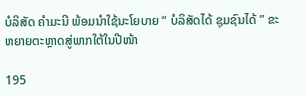ບໍລິສັດ ຄໍາມະນີ ພ້ອມນໍາໃຊ້ນະໂຍບາຍ “ ບໍລິສັດໄດ້ ຊຸມຊົນໄດ້ ” ຂະຫຍາຍຕະຫຼາດສູ່ພາກໃຕ້ໃນປີໜ້າ

195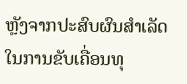ຫຼັງຈາກປະສົບຜົນສໍາເລັດໃນການຂັບເຄື່ອນທຸ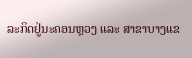ລະກິດຢູ່ນະຄອນຫຼວງ ແລະ ສາຂາບາງແຂ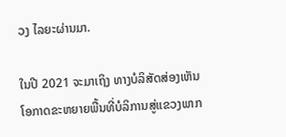ວງ ໄລຍະຜ່ານມາ.

ໃນປີ 2021 ຈະມາເຖິງ ທາງບໍລິສັດສ່ອງເຫັນໂອກາດຂະຫຍາຍພື້ນທີ່ບໍລິການສູ່ແຂວງພາກ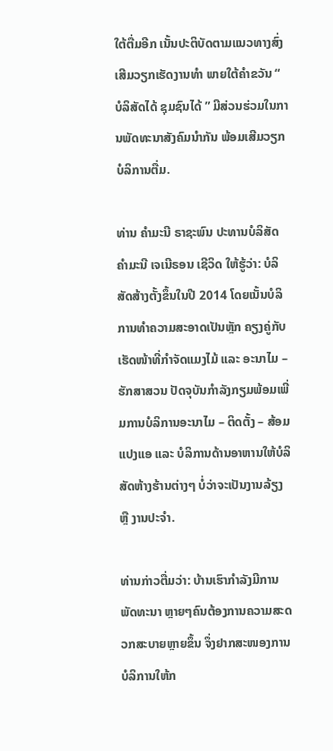ໃຕ້ຕື່ມອີກ ເນັ້ນປະຕິບັດຕາມແນວທາງສົ່ງເສີມວຽກເຮັດງານທໍາ ພາຍໃຕ້ຄໍາຂວັນ “ ບໍລິສັດໄດ້ ຊຸມຊົນໄດ້ ” ມີສ່ວນຮ່ວມໃນການພັດທະນາສັງຄົມນໍາກັນ ພ້ອມເສີມວຽກບໍລິການຕື່ມ.

ທ່ານ ຄໍາມະນີ ຣາຊະພົນ ປະທານບໍລິສັດ ຄໍາມະນີ ເຈເນີຣອນ ເຊີວິດ ໃຫ້ຮູ້ວ່າ: ບໍລິສັດສ້າງຕັ້ງຂຶ້ນໃນປີ 2014 ໂດຍເນັ້ນບໍລິການທໍາຄວາມສະອາດເປັນຫຼັກ ຄຽງຄູ່ກັບເຮັດໜ້າທີ່ກໍາຈັດແມງໄມ້ ແລະ ອະນາໄມ – ຮັກສາສວນ ປັດຈຸບັນກໍາລັງກຽມພ້ອມເພີ່ມການບໍລິການອະນາໄມ – ຕິດຕັ້ງ – ສ້ອມແປງແອ ແລະ ບໍລິການດ້ານອາຫານໃຫ້ບໍລິສັດຫ້າງຮ້ານຕ່າງໆ ບໍ່ວ່າຈະເປັນງານລ້ຽງ ຫຼື ງານປະຈໍາ.

ທ່ານກ່າວຕື່ມວ່າ: ບ້ານເຮົາກໍາລັງມີການພັດທະນາ ຫຼາຍໆຄົນຕ້ອງການຄວາມສະດວກສະບາຍຫຼາຍຂຶ້ນ ຈຶ່ງຢາກສະໜອງການບໍລິການໃຫ້ກ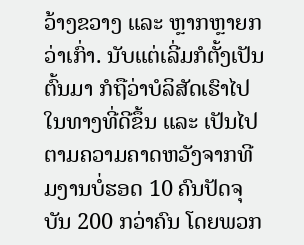ວ້າງຂວາງ ແລະ ຫຼາກຫຼາຍກວ່າເກົ່າ. ນັບແຕ່ເລີ່ມກໍຕັ້ງເປັນຕົ້ນມາ ກໍຖືວ່າບໍລິສັດເຮົາໄປໃນທາງທີ່ດີຂຶ້ນ ແລະ ເປັນໄປຕາມຄວາມຄາດຫວັງຈາກທີມງານບໍ່ຮອດ 10 ຄົນປັດຈຸບັນ 200 ກວ່າຄົນ ໂດຍພວກ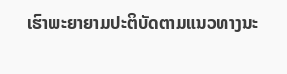ເຮົາພະຍາຍາມປະຕິບັດຕາມແນວທາງນະ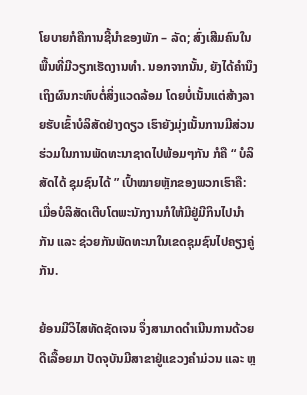ໂຍບາຍກໍຄືການຊີ້ນໍາຂອງພັກ – ລັດ; ສົ່ງເສີມຄົນໃນພື້ນທີ່ມີວຽກເຮັດງານທໍາ. ນອກຈາກນັ້ນ, ຍັງໄດ້ຄໍານຶງເຖິງຜົນກະທົບຕໍ່ສິ່ງແວດລ້ອມ ໂດຍບໍ່ເນັ້ນແຕ່ສ້າງລາຍຮັບເຂົ້າບໍລິສັດຢ່າງດຽວ ເຮົາຍັງມຸ່ງເນັ້ນການມີສ່ວນຮ່ວມໃນການພັດທະນາຊາດໄປພ້ອມໆກັນ ກໍຄື “ ບໍລິສັດໄດ້ ຊຸມຊົນໄດ້ ” ເປົ້າໝາຍຫຼັກຂອງພວກເຮົາຄື: ເມື່ອບໍລິສັດເຕີບໂຕພະນັກງານກໍໃຫ້ມີຢູ່ມີກິນໄປນໍາກັນ ແລະ ຊ່ວຍກັນພັດທະນາໃນເຂດຊຸມຊົນໄປຄຽງຄູ່ກັນ.

ຍ້ອນມີວິໄສທັດຊັດເຈນ ຈຶ່ງສາມາດດໍາເນີນການດ້ວຍດີເລື້ອຍມາ ປັດຈຸບັນມີສາຂາຢູ່ແຂວງຄໍາມ່ວນ ແລະ ຫຼ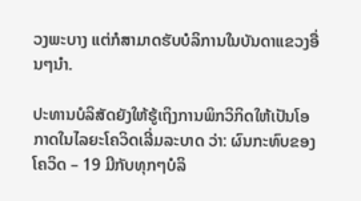ວງພະບາງ ແຕ່ກໍສາມາດຮັບບໍລິການໃນບັນດາແຂວງອື່ນໆນໍາ.

ປະທານບໍລິສັດຍັງໃຫ້ຮູ້ເຖິງການພິກວິກິດໃຫ້ເປັນໂອກາດໃນໄລຍະໂຄວິດເລີ່ມລະບາດ ວ່າ: ຜົນກະທົບຂອງໂຄວິດ – 19 ມີກັບທຸກໆບໍລິ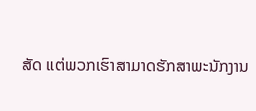ສັດ ແຕ່ພວກເຮົາສາມາດຮັກສາພະນັກງານ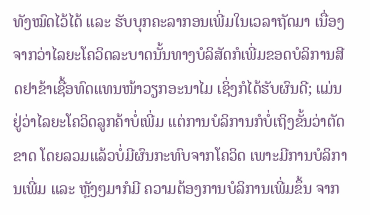ທັງໝົດໄວ້ໄດ້ ແລະ ຮັບບຸກຄະລາກອນເພີ່ມໃນເວລາຖັດມາ ເນື່ອງຈາກວ່າໄລຍະໂຄວິດລະບາດນັ້ນທາງບໍລິສັດກໍເພີ່ມຂອດບໍລິການສີດຢາຂ້າເຊື້ອທົດແທນໜ້າວຽກອະນາໄມ ເຊິ່ງກໍໄດ້ຮັບຜົນດີ; ແມ່ນຢູ່ວ່າໄລຍະໂຄວິດລູກຄ້າບໍ່ເພີ່ມ ແຕ່ການບໍລິການກໍບໍ່ເຖິງຂັ້ນວ່າຕັດຂາດ ໂດຍລວມແລ້ວບໍ່ມີຜົນກະທົບຈາກໂຄວິດ ເພາະມີການບໍລິການເພີ່ມ ແລະ ຫຼັງໆມາກໍມີ ຄວາມຕ້ອງການບໍລິການເພີ່ມຂຶ້ນ ຈາກ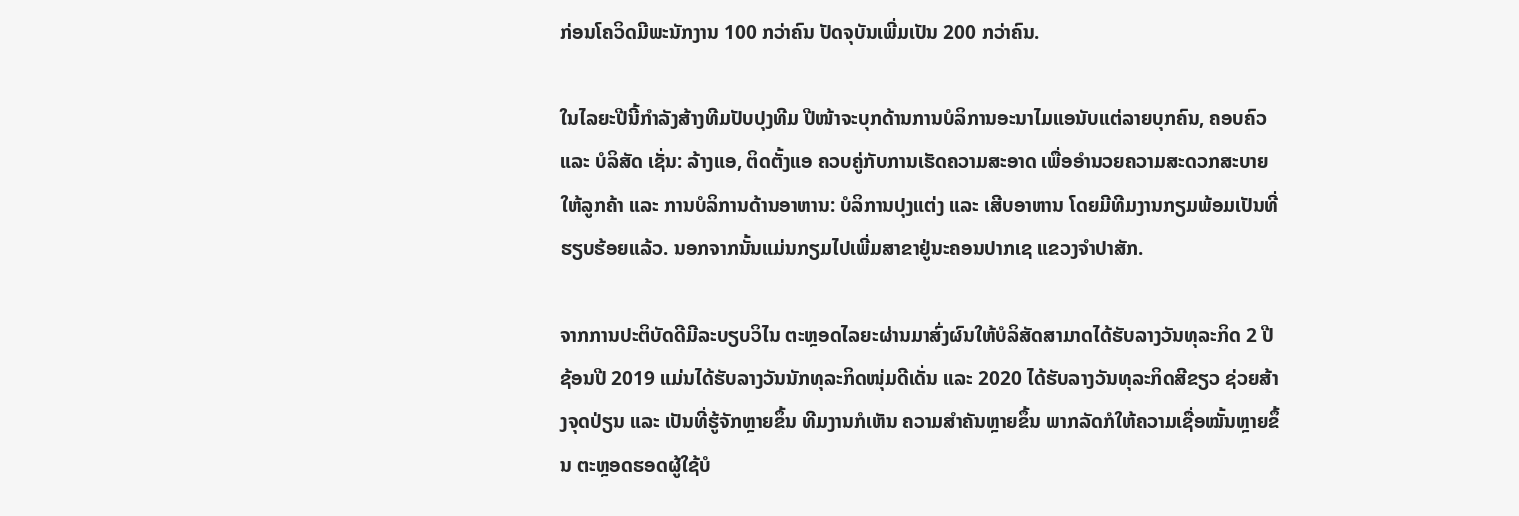ກ່ອນໂຄວິດມີພະນັກງານ 100 ກວ່າຄົນ ປັດຈຸບັນເພີ່ມເປັນ 200 ກວ່າຄົນ.

ໃນໄລຍະປີນີ້ກໍາລັງສ້າງທີມປັບປຸງທີມ ປີໜ້າຈະບຸກດ້ານການບໍລິການອະນາໄມແອນັບແຕ່ລາຍບຸກຄົນ, ຄອບຄົວ ແລະ ບໍລິສັດ ເຊັ່ນ: ລ້າງແອ, ຕິດຕັ້ງແອ ຄວບຄູ່ກັບການເຮັດຄວາມສະອາດ ເພື່ອອໍານວຍຄວາມສະດວກສະບາຍໃຫ້ລູກຄ້າ ແລະ ການບໍລິການດ້ານອາຫານ: ບໍລິການປຸງແຕ່ງ ແລະ ເສີບອາຫານ ໂດຍມີທີມງານກຽມພ້ອມເປັນທີ່ຮຽບຮ້ອຍແລ້ວ. ນອກຈາກນັ້ນແມ່ນກຽມໄປເພີ່ມສາຂາຢູ່ນະຄອນປາກເຊ ແຂວງຈຳປາສັກ.

ຈາກການປະຕິບັດດີມີລະບຽບວິໄນ ຕະຫຼອດໄລຍະຜ່ານມາສົ່ງຜົນໃຫ້ບໍລິສັດສາມາດໄດ້ຮັບລາງວັນທຸລະກິດ 2 ປີຊ້ອນປີ 2019 ແມ່ນໄດ້ຮັບລາງວັນນັກທຸລະກິດໜຸ່ມດີເດັ່ນ ແລະ 2020 ໄດ້ຮັບລາງວັນທຸລະກິດສີຂຽວ ຊ່ວຍສ້າງຈຸດປ່ຽນ ແລະ ເປັນທີ່ຮູ້ຈັກຫຼາຍຂຶ້ນ ທີມງານກໍເຫັນ ຄວາມສໍາຄັນຫຼາຍຂຶ້ນ ພາກລັດກໍໃຫ້ຄວາມເຊື່ອໝັ້ນຫຼາຍຂຶ້ນ ຕະຫຼອດຮອດຜູ້ໃຊ້ບໍ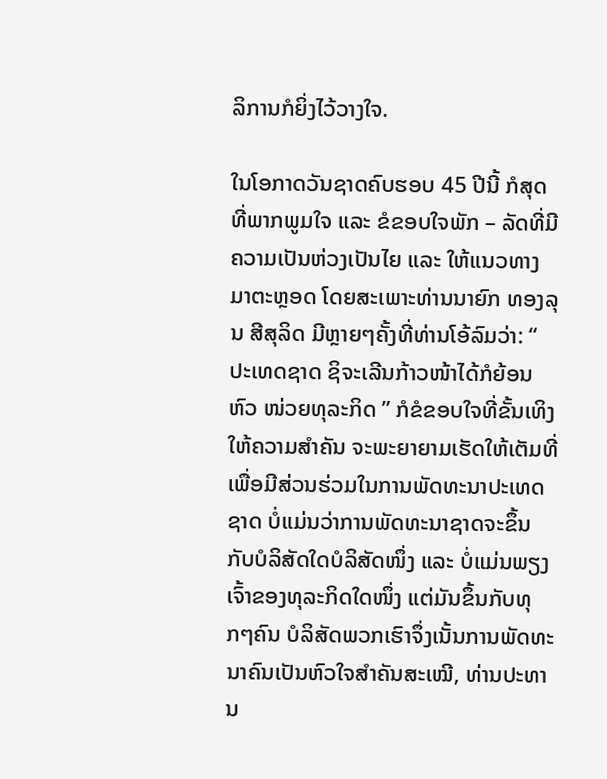ລິການກໍຍິ່ງໄວ້ວາງໃຈ.

ໃນໂອກາດວັນຊາດຄົບຮອບ 45 ປີນີ້ ກໍສຸດທີ່ພາກພູມໃຈ ແລະ ຂໍຂອບໃຈພັກ – ລັດທີ່ມີ ຄວາມເປັນຫ່ວງເປັນໄຍ ແລະ ໃຫ້ແນວທາງມາຕະຫຼອດ ໂດຍສະເພາະທ່ານນາຍົກ ທອງລຸນ ສີສຸລິດ ມີຫຼາຍໆຄັ້ງທີ່ທ່ານໂອ້ລົມວ່າ: “ ປະເທດຊາດ ຊິຈະເລີນກ້າວໜ້າໄດ້ກໍຍ້ອນຫົວ ໜ່ວຍທຸລະກິດ ” ກໍຂໍຂອບໃຈທີ່ຂັ້ນເທິງໃຫ້ຄວາມສໍາຄັນ ຈະພະຍາຍາມເຮັດໃຫ້ເຕັມທີ່ເພື່ອມີສ່ວນຮ່ວມໃນການພັດທະນາປະເທດຊາດ ບໍ່ແມ່ນວ່າການພັດທະນາຊາດຈະຂຶ້ນກັບບໍລິສັດໃດບໍລິສັດໜຶ່ງ ແລະ ບໍ່ແມ່ນພຽງເຈົ້າຂອງທຸລະກິດໃດໜຶ່ງ ແຕ່ມັນຂຶ້ນກັບທຸກໆຄົນ ບໍລິສັດພວກເຮົາຈຶ່ງເນັ້ນການພັດທະນາຄົນເປັນຫົວໃຈສໍາຄັນສະເໝີ, ທ່ານປະທານ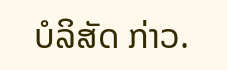ບໍລິສັດ ກ່າວ.